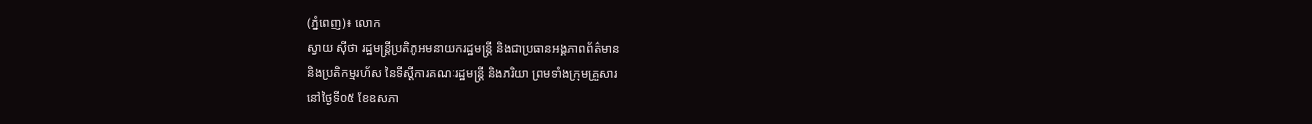(ភ្នំពេញ)៖ លោក
ស្វាយ ស៊ីថា រដ្ឋមន្ត្រីប្រតិភូអមនាយករដ្ឋមន្ត្រី និងជាប្រធានអង្គភាពព័ត៌មាន
និងប្រតិកម្មរហ័ស នៃទីស្ដីការគណៈរដ្ឋមន្រ្ដី និងភរិយា ព្រមទាំងក្រុមគ្រួសារ
នៅថ្ងៃទី០៥ ខែឧសភា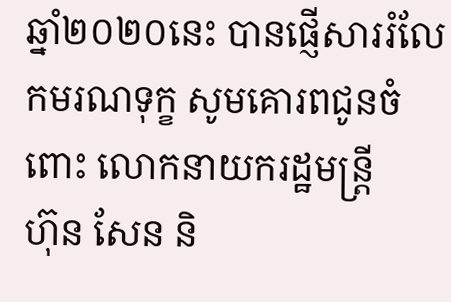ឆ្នាំ២០២០នេះ បានផ្ញើសាររំលែកមរណទុក្ខ សូមគោរពជូនចំពោះ លោកនាយករដ្ឋមន្រ្តី
ហ៊ុន សែន និ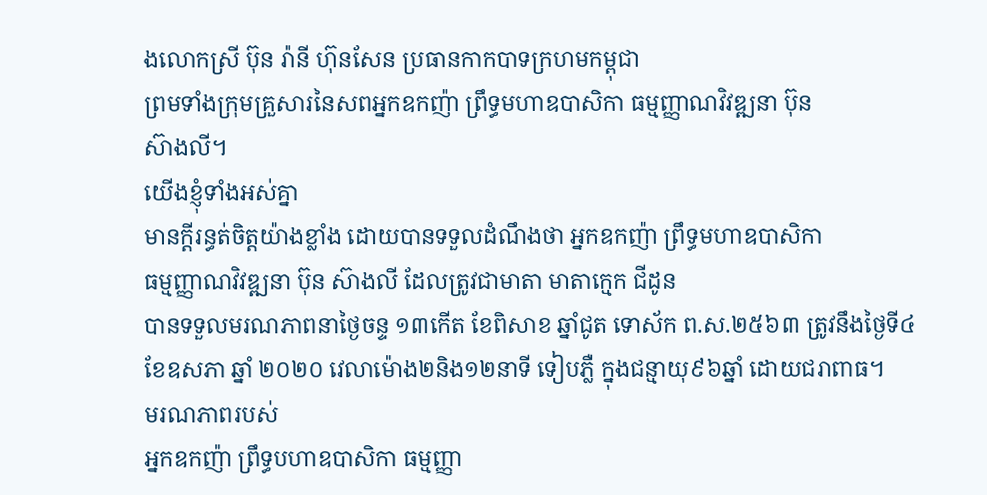ងលោកស្រី ប៊ុន រ៉ានី ហ៊ុនសែន ប្រធានកាកបាទក្រហមកម្ពុជា
ព្រមទាំងក្រុមគ្រួសារនៃសពអ្នកឧកញ៉ា ព្រឹទ្ធមហាឧបាសិកា ធម្មញ្ញាណវិវឌ្ឍនា ប៊ុន
ស៊ាងលី។
យើងខ្ញុំទាំងអស់គ្នា
មានក្ដីរន្ធត់ចិត្តយ៉ាងខ្លាំង ដោយបានទទួលដំណឹងថា អ្នកឧកញ៉ា ព្រឹទ្ធមហាឧបាសិកា
ធម្មញ្ញាណវិវឌ្ឍនា ប៊ុន ស៊ាងលី ដែលត្រូវជាមាតា មាតាក្មេក ជីដូន
បានទទួលមរណភាពនាថ្ងៃចន្ទ ១៣កើត ខែពិសាខ ឆ្នាំជូត ទោស័ក ព.ស.២៥៦៣ ត្រូវនឹងថ្ងៃទី៤
ខែឧសភា ឆ្នាំ ២០២០ វេលាម៉ោង២និង១២នាទី ទៀបភ្លឺ ក្នុងជន្មាយុ៩៦ឆ្នាំ ដោយជរាពាធ។
មរណភាពរបស់
អ្នកឧកញ៉ា ព្រឹទ្ធបហាឧបាសិកា ធម្មញ្ញា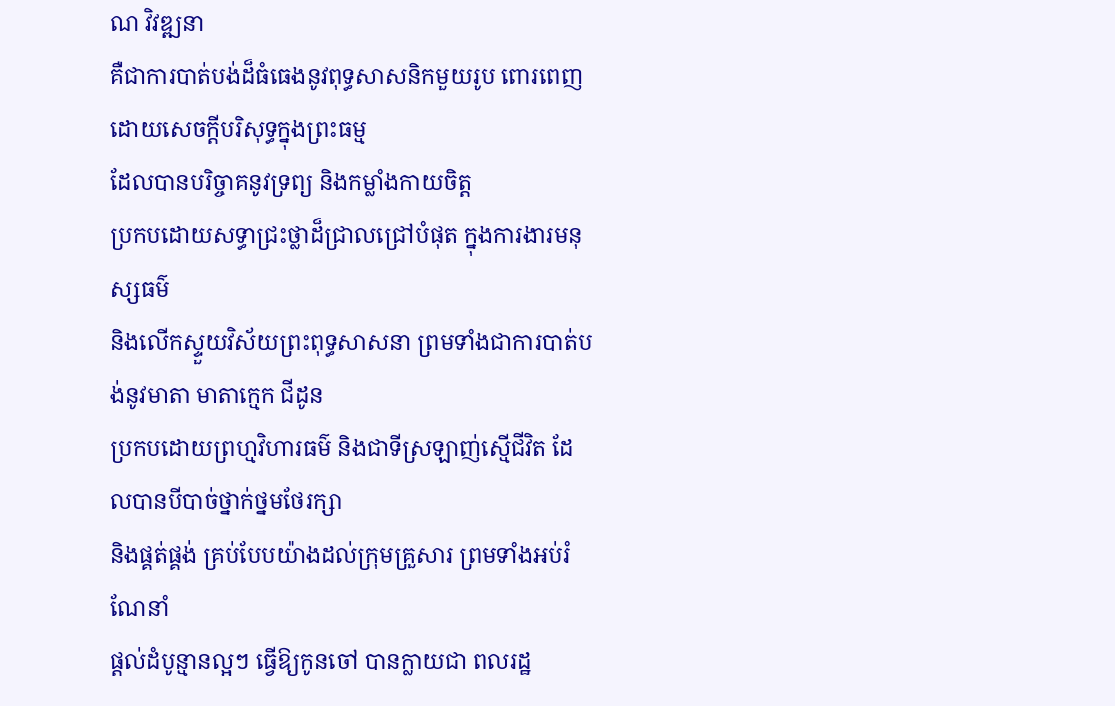ណ វិវឌ្ឍនា
គឺជាការបាត់បង់ដ៏ធំធេងនូវពុទ្ធសាសនិកមួយរូប ពោរពេញដោយសេចក្ដីបរិសុទ្ធក្នុងព្រះធម្ម
ដែលបានបរិច្ចាគនូវទ្រព្យ និងកម្លាំងកាយចិត្ត
ប្រកបដោយសទ្ធាជ្រះថ្លាដ៏ជ្រាលជ្រៅបំផុត ក្នុងការងារមនុស្សធម៌
និងលើកស្ទួយវិស័យព្រះពុទ្ធសាសនា ព្រមទាំងជាការបាត់បង់នូវមាតា មាតាក្មេក ជីដូន
ប្រកបដោយព្រហ្មវិហារធម៌ និងជាទីស្រឡាញ់ស្មើជីវិត ដែលបានបីបាច់ថ្នាក់ថ្នមថែរក្សា
និងផ្គត់ផ្គង់ គ្រប់បែបយ៉ាងដល់ក្រុមគ្រួសារ ព្រមទាំងអប់រំ ណែនាំ
ផ្តល់ដំបូន្មានល្អៗ ធ្វើឱ្យកូនចៅ បានក្លាយជា ពលរដ្ឋ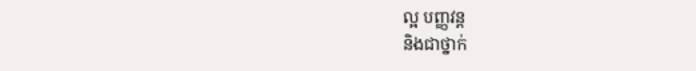ល្អ បញ្ញវន្ត
និងជាថ្នាក់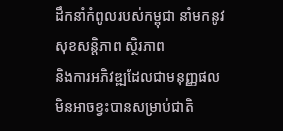ដឹកនាំកំពូលរបស់កម្ពុជា នាំមកនូវសុខសន្តិភាព ស្ថិរភាព
និងការអភិវឌ្ឍដែលជាមនុញ្ញផល មិនអាចខ្វះបានសម្រាប់ជាតិ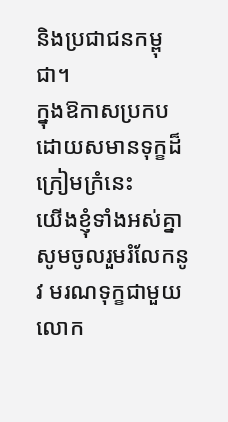និងប្រជាជនកម្ពុជា។
ក្នុងឱកាសប្រកបដោយសមានទុក្ខដ៏ក្រៀមក្រំនេះ
យើងខ្ញុំទាំងអស់គ្នា សូមចូលរួមរំលែកនូវ មរណទុក្ខជាមួយលោក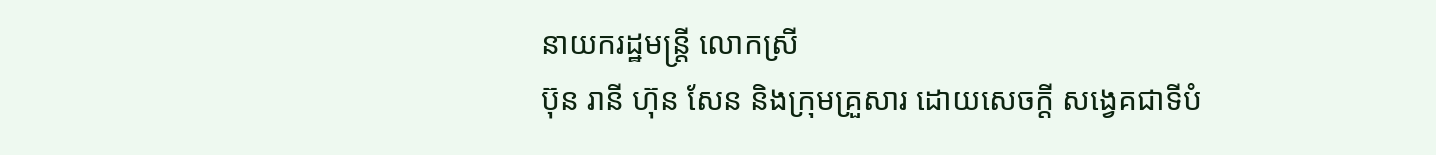នាយករដ្ឋមន្ត្រី លោកស្រី
ប៊ុន រានី ហ៊ុន សែន និងក្រុមគ្រួសារ ដោយសេចក្ដី សង្វេគជាទីបំ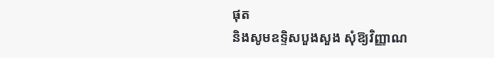ផុត
និងសូមឧទ្ទិសបួងសួង សុំឱ្យវិញ្ញាណ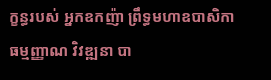ក្ខន្ធរបស់ អ្នកឧកញ៉ា ព្រឹទ្ធមហាឧបាសិកា
ធម្មញ្ញាណ វិវឌ្ឍនា បា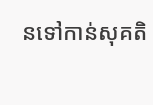នទៅកាន់សុគតិ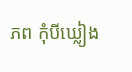ភព កុំបីឃ្លៀង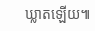ឃ្លាតឡើយ៕